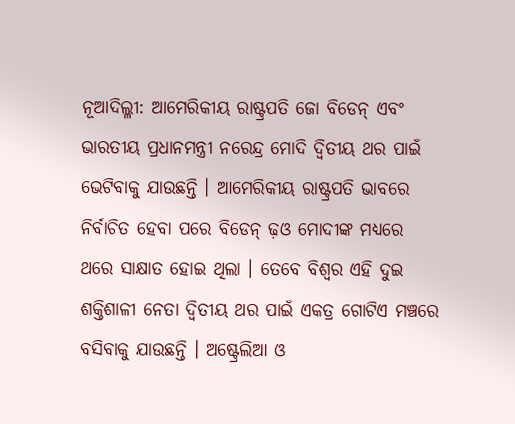ନୂଆଦିଲ୍ଳୀ: ଆମେରିକୀୟ ରାଷ୍ଟ୍ରପତି ଜୋ ବିଡେନ୍ ଏବଂ ଭାରତୀୟ ପ୍ରଧାନମନ୍ତ୍ରୀ ନରେନ୍ଦ୍ର ମୋଦି ଦ୍ୱିତୀୟ ଥର ପାଇଁ ଭେଟିବାକୁ ଯାଉଛନ୍ତି । ଆମେରିକୀୟ ରାଷ୍ଟ୍ରପତି ଭାବରେ ନିର୍ବାଚିତ ହେବା ପରେ ବିଡେନ୍ ଢ଼ଓ ମୋଦୀଙ୍କ ମଧ୍ୟରେ ଥରେ ସାକ୍ଷାତ ହୋଇ ଥିଲା । ତେବେ ବିଶ୍ୱର ଏହି ଦୁଇ ଶକ୍ତିଶାଳୀ ନେତା ଦ୍ୱିତୀୟ ଥର ପାଇଁ ଏକତ୍ର ଗୋଟିଏ ମଞ୍ଚରେ ବସିବାକୁ ଯାଉଛନ୍ତି । ଅଷ୍ଟ୍ରେଲିଆ ଓ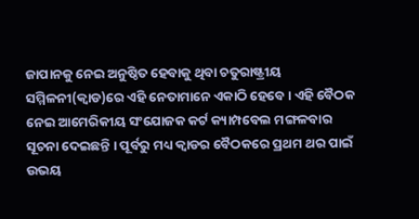ଜାପାନକୁ ନେଇ ଅନୁଷ୍ଠିତ ହେବାକୁ ଥିବା ଚତୁରାଷ୍ଟ୍ରୀୟ ସମ୍ମିଳନୀ(କ୍ୱାଡ)ରେ ଏହି ନେତାମାନେ ଏକାଠି ହେବେ । ଏହି ବୈଠକ ନେଇ ଆମେରିକୀୟ ସଂଯୋଜକ କର୍ଟ କ୍ୟାମ୍ପବେଲ ମଙ୍ଗଳବାର ସୂଚନା ଦେଇଛନ୍ତି । ପୂର୍ବରୁ ମଧ୍ୟ କ୍ୱାଡର ବୈଠକରେ ପ୍ରଥମ ଥର ପାଇଁ ଉଭୟ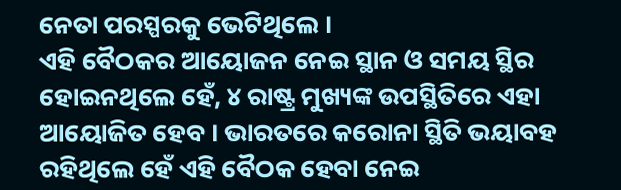ନେତା ପରସ୍ପରକୁ ଭେଟିଥିଲେ ।
ଏହି ବୈଠକର ଆୟୋଜନ ନେଇ ସ୍ଥାନ ଓ ସମୟ ସ୍ଥିର ହୋଇନଥିଲେ ହେଁ, ୪ ରାଷ୍ଟ୍ର ମୁଖ୍ୟଙ୍କ ଉପସ୍ଥିତିରେ ଏହା ଆୟୋଜିତ ହେବ । ଭାରତରେ କରୋନା ସ୍ଥିତି ଭୟାବହ ରହିଥିଲେ ହେଁ ଏହି ବୈଠକ ହେବା ନେଇ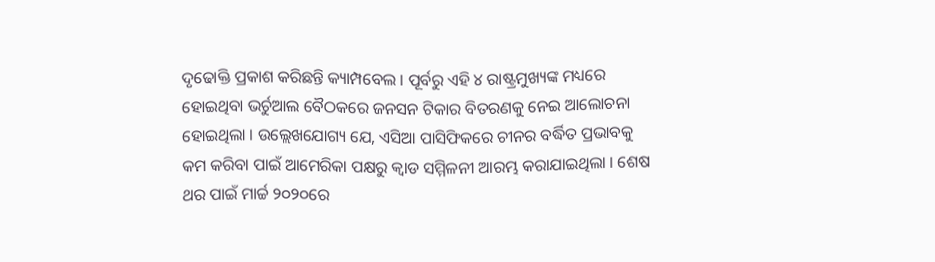ଦୃଢୋକ୍ତି ପ୍ରକାଶ କରିଛନ୍ତି କ୍ୟାମ୍ପବେଲ । ପୂର୍ବରୁ ଏହି ୪ ରାଷ୍ଟ୍ରମୁଖ୍ୟଙ୍କ ମଧ୍ୟରେ ହୋଇଥିବା ଭର୍ଚୁଆଲ ବୈଠକରେ ଜନସନ ଟିକାର ବିତରଣକୁ ନେଇ ଆଲୋଚନା ହୋଇଥିଲା । ଉଲ୍ଲେଖଯୋଗ୍ୟ ଯେ, ଏସିଆ ପାସିଫିକରେ ଚୀନର ବର୍ଦ୍ଧିତ ପ୍ରଭାବକୁ କମ କରିବା ପାଇଁ ଆମେରିକା ପକ୍ଷରୁ କ୍ୱାଡ ସମ୍ମିଳନୀ ଆରମ୍ଭ କରାଯାଇଥିଲା । ଶେଷ ଥର ପାଇଁ ମାର୍ଚ୍ଚ ୨୦୨୦ରେ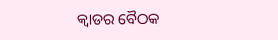କ୍ୱାଡର ବୈଠକ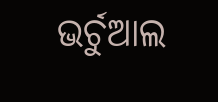ଭର୍ଚୁଆଲ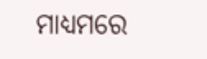ମାଧ୍ୟମରେ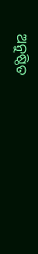ଅନୁଷ୍ଠିତ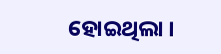ହୋଇଥିଲା ।